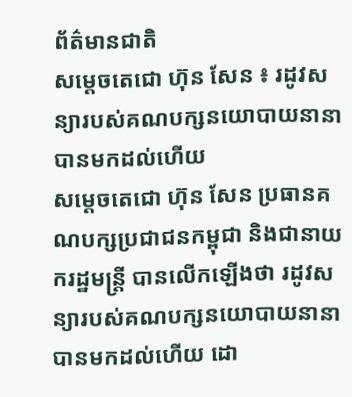ព័ត៌មានជាតិ
សម្ដេចតេជោ ហ៊ុន សែន ៖ រដូវសន្យារបស់គណបក្សនយោបាយនានាបានមកដល់ហើយ
សម្ដេចតេជោ ហ៊ុន សែន ប្រធានគណបក្សប្រជាជនកម្ពុជា និងជានាយករដ្ឋមន្ត្រី បានលើកឡើងថា រដូវសន្យារបស់គណបក្សនយោបាយនានាបានមកដល់ហើយ ដោ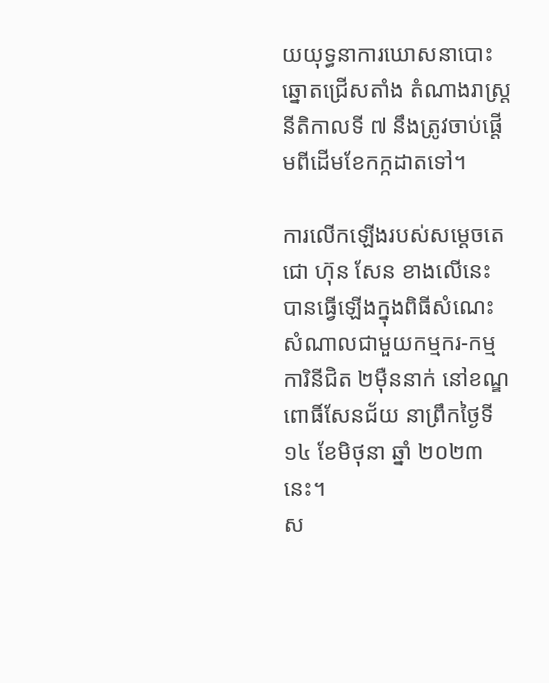យយុទ្ធនាការឃោសនាបោះឆ្នោតជ្រើសតាំង តំណាងរាស្រ្ដ នីតិកាលទី ៧ នឹងត្រូវចាប់ផ្ដើមពីដើមខែកក្កដាតទៅ។

ការលើកឡើងរបស់សម្ដេចតេជោ ហ៊ុន សែន ខាងលើនេះ បានធ្វើឡើងក្នុងពិធីសំណេះសំណាលជាមួយកម្មករ-កម្មការិនីជិត ២ម៉ឺននាក់ នៅខណ្ឌពោធិ៍សែនជ័យ នាព្រឹកថ្ងៃទី ១៤ ខែមិថុនា ឆ្នាំ ២០២៣នេះ។
ស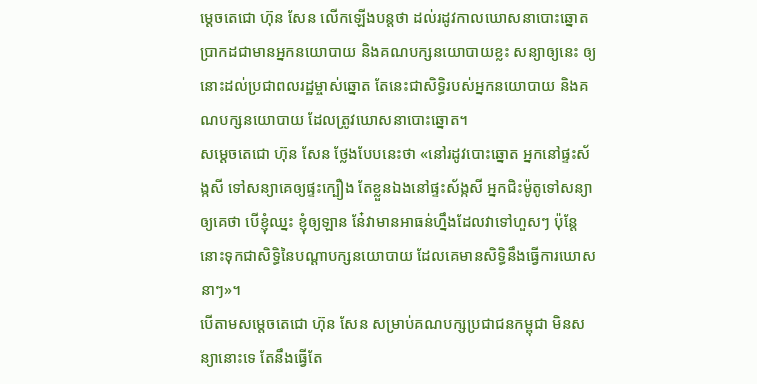ម្ដេចតេជោ ហ៊ុន សែន លើកឡើងបន្តថា ដល់រដូវកាលឃោសនាបោះឆ្នោត ប្រាកដជាមានអ្នកនយោបាយ និងគណបក្សនយោបាយខ្លះ សន្យាឲ្យនេះ ឲ្យនោះដល់ប្រជាពលរដ្ឋម្ចាស់ឆ្នោត តែនេះជាសិទ្ធិរបស់អ្នកនយោបាយ និងគណបក្សនយោបាយ ដែលត្រូវឃោសនាបោះឆ្នោត។
សម្ដេចតេជោ ហ៊ុន សែន ថ្លែងបែបនេះថា «នៅរដូវបោះឆ្នោត អ្នកនៅផ្ទះស័ង្កសី ទៅសន្យាគេឲ្យផ្ទះក្បឿង តែខ្លួនឯងនៅផ្ទះស័ង្កសី អ្នកជិះម៉ូតូទៅសន្យាឲ្យគេថា បើខ្ញុំឈ្នះ ខ្ញុំឲ្យឡាន នែ៎វាមានអាធន់ហ្នឹងដែលវាទៅហួសៗ ប៉ុន្តែនោះទុកជាសិទ្ធិនៃបណ្ដាបក្សនយោបាយ ដែលគេមានសិទ្ធិនឹងធ្វើការឃោសនាៗ»។
បើតាមសម្ដេចតេជោ ហ៊ុន សែន សម្រាប់គណបក្សប្រជាជនកម្ពុជា មិនសន្យានោះទេ តែនឹងធ្វើតែ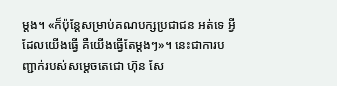ម្ដង។ «ក៏ប៉ុន្តែសម្រាប់គណបក្សប្រជាជន អត់ទេ អ្វីដែលយើងធ្វើ គឺយើងធ្វើតែម្ដងៗ»។ នេះជាការបញ្ជាក់របស់សម្ដេចតេជោ ហ៊ុន សែ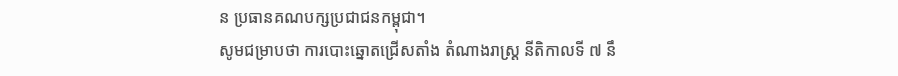ន ប្រធានគណបក្សប្រជាជនកម្ពុជា។
សូមជម្រាបថា ការបោះឆ្នោតជ្រើសតាំង តំណាងរាស្រ្ដ នីតិកាលទី ៧ នឹ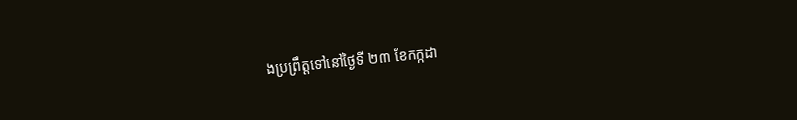ងប្រព្រឹត្តទៅនៅថ្ងៃទី ២៣ ខែកក្កដា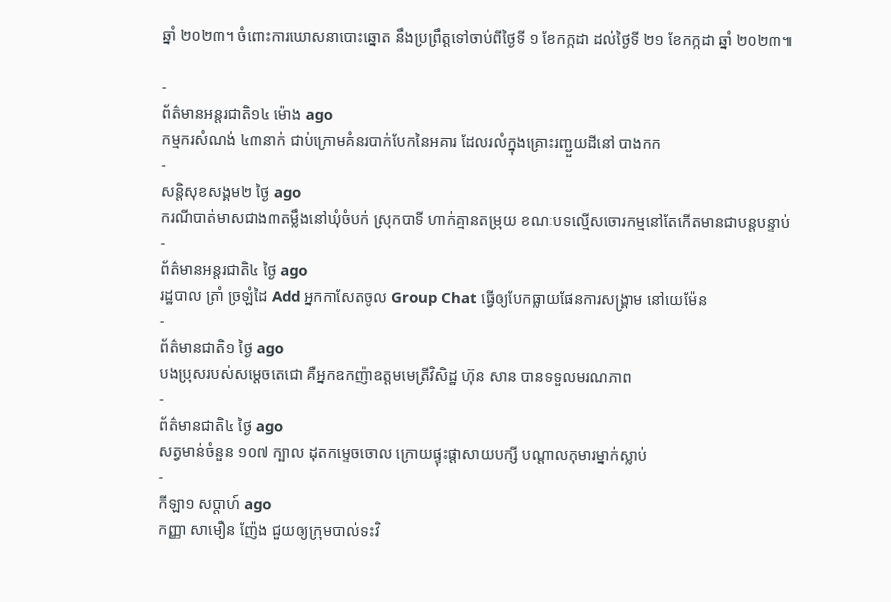ឆ្នាំ ២០២៣។ ចំពោះការឃោសនាបោះឆ្នោត នឹងប្រព្រឹត្តទៅចាប់ពីថ្ងៃទី ១ ខែកក្កដា ដល់ថ្ងៃទី ២១ ខែកក្កដា ឆ្នាំ ២០២៣៕

-
ព័ត៌មានអន្ដរជាតិ១៤ ម៉ោង ago
កម្មករសំណង់ ៤៣នាក់ ជាប់ក្រោមគំនរបាក់បែកនៃអគារ ដែលរលំក្នុងគ្រោះរញ្ជួយដីនៅ បាងកក
-
សន្តិសុខសង្គម២ ថ្ងៃ ago
ករណីបាត់មាសជាង៣តម្លឹងនៅឃុំចំបក់ ស្រុកបាទី ហាក់គ្មានតម្រុយ ខណៈបទល្មើសចោរកម្មនៅតែកើតមានជាបន្តបន្ទាប់
-
ព័ត៌មានអន្ដរជាតិ៤ ថ្ងៃ ago
រដ្ឋបាល ត្រាំ ច្រឡំដៃ Add អ្នកកាសែតចូល Group Chat ធ្វើឲ្យបែកធ្លាយផែនការសង្គ្រាម នៅយេម៉ែន
-
ព័ត៌មានជាតិ១ ថ្ងៃ ago
បងប្រុសរបស់សម្ដេចតេជោ គឺអ្នកឧកញ៉ាឧត្តមមេត្រីវិសិដ្ឋ ហ៊ុន សាន បានទទួលមរណភាព
-
ព័ត៌មានជាតិ៤ ថ្ងៃ ago
សត្វមាន់ចំនួន ១០៧ ក្បាល ដុតកម្ទេចចោល ក្រោយផ្ទុះផ្ដាសាយបក្សី បណ្តាលកុមារម្នាក់ស្លាប់
-
កីឡា១ សប្តាហ៍ ago
កញ្ញា សាមឿន ញ៉ែង ជួយឲ្យក្រុមបាល់ទះវិ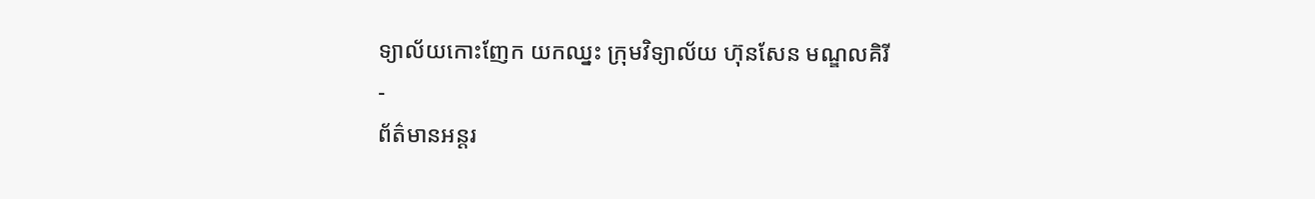ទ្យាល័យកោះញែក យកឈ្នះ ក្រុមវិទ្យាល័យ ហ៊ុនសែន មណ្ឌលគិរី
-
ព័ត៌មានអន្ដរ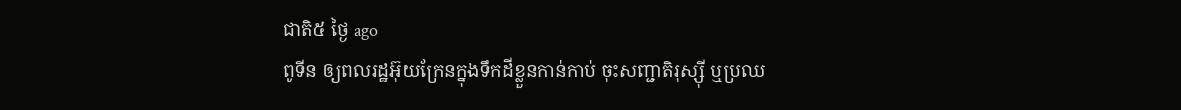ជាតិ៥ ថ្ងៃ ago
ពូទីន ឲ្យពលរដ្ឋអ៊ុយក្រែនក្នុងទឹកដីខ្លួនកាន់កាប់ ចុះសញ្ជាតិរុស្ស៊ី ឬប្រឈ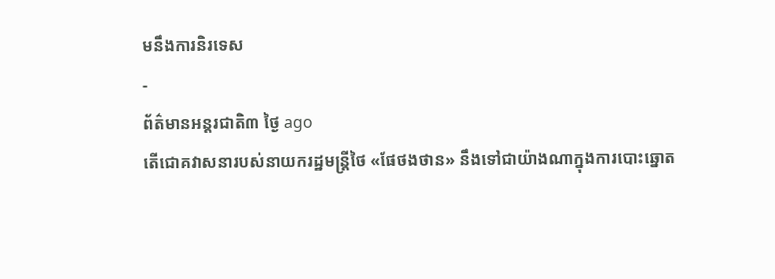មនឹងការនិរទេស
-
ព័ត៌មានអន្ដរជាតិ៣ ថ្ងៃ ago
តើជោគវាសនារបស់នាយករដ្ឋមន្ត្រីថៃ «ផែថងថាន» នឹងទៅជាយ៉ាងណាក្នុងការបោះឆ្នោត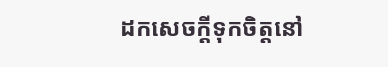ដកសេចក្តីទុកចិត្តនៅ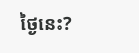ថ្ងៃនេះ?